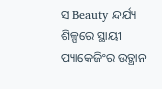ସ Beauty ନ୍ଦର୍ଯ୍ୟ ଶିଳ୍ପରେ ସ୍ଥାୟୀ ପ୍ୟାକେଜିଂର ଉତ୍ଥାନ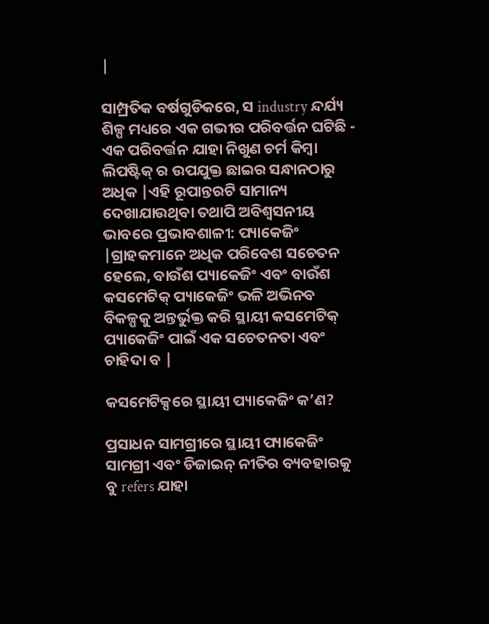|

ସାମ୍ପ୍ରତିକ ବର୍ଷଗୁଡିକରେ, ସ industry ନ୍ଦର୍ଯ୍ୟ ଶିଳ୍ପ ମଧ୍ୟରେ ଏକ ଗଭୀର ପରିବର୍ତ୍ତନ ଘଟିଛି - ଏକ ପରିବର୍ତ୍ତନ ଯାହା ନିଖୁଣ ଚର୍ମ କିମ୍ବା ଲିପଷ୍ଟିକ୍ ର ଉପଯୁକ୍ତ ଛାଇର ସନ୍ଧାନଠାରୁ ଅଧିକ |ଏହି ରୂପାନ୍ତରଟି ସାମାନ୍ୟ ଦେଖାଯାଉଥିବା ତଥାପି ଅବିଶ୍ୱସନୀୟ ଭାବରେ ପ୍ରଭାବଶାଳୀ: ପ୍ୟାକେଜିଂ |ଗ୍ରାହକମାନେ ଅଧିକ ପରିବେଶ ସଚେତନ ହେଲେ, ବାଉଁଶ ପ୍ୟାକେଜିଂ ଏବଂ ବାଉଁଶ କସମେଟିକ୍ ପ୍ୟାକେଜିଂ ଭଳି ଅଭିନବ ବିକଳ୍ପକୁ ଅନ୍ତର୍ଭୁକ୍ତ କରି ସ୍ଥାୟୀ କସମେଟିକ୍ ପ୍ୟାକେଜିଂ ପାଇଁ ଏକ ସଚେତନତା ଏବଂ ଚାହିଦା ବ |

କସମେଟିକ୍ସରେ ସ୍ଥାୟୀ ପ୍ୟାକେଜିଂ କ’ଣ?

ପ୍ରସାଧନ ସାମଗ୍ରୀରେ ସ୍ଥାୟୀ ପ୍ୟାକେଜିଂ ସାମଗ୍ରୀ ଏବଂ ଡିଜାଇନ୍ ନୀତିର ବ୍ୟବହାରକୁ ବୁ refers ଯାହା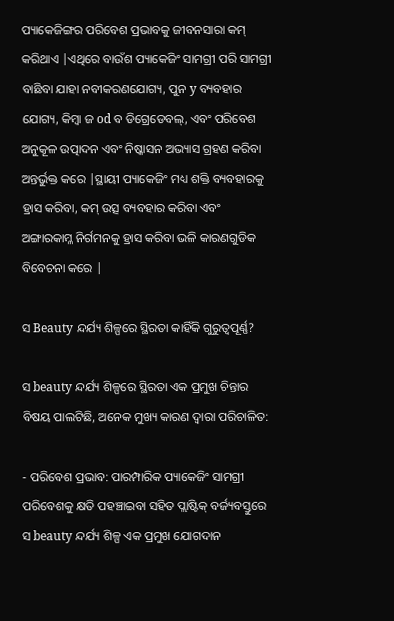ପ୍ୟାକେଜିଙ୍ଗର ପରିବେଶ ପ୍ରଭାବକୁ ଜୀବନସାରା କମ୍ କରିଥାଏ |ଏଥିରେ ବାଉଁଶ ପ୍ୟାକେଜିଂ ସାମଗ୍ରୀ ପରି ସାମଗ୍ରୀ ବାଛିବା ଯାହା ନବୀକରଣଯୋଗ୍ୟ, ପୁନ y ବ୍ୟବହାର ଯୋଗ୍ୟ, କିମ୍ବା ଜ od ବ ଡିଗ୍ରେଡେବଲ୍, ଏବଂ ପରିବେଶ ଅନୁକୂଳ ଉତ୍ପାଦନ ଏବଂ ନିଷ୍କାସନ ଅଭ୍ୟାସ ଗ୍ରହଣ କରିବା ଅନ୍ତର୍ଭୁକ୍ତ କରେ |ସ୍ଥାୟୀ ପ୍ୟାକେଜିଂ ମଧ୍ୟ ଶକ୍ତି ବ୍ୟବହାରକୁ ହ୍ରାସ କରିବା, କମ୍ ଉତ୍ସ ବ୍ୟବହାର କରିବା ଏବଂ ଅଙ୍ଗାରକାମ୍ଳ ନିର୍ଗମନକୁ ହ୍ରାସ କରିବା ଭଳି କାରଣଗୁଡିକ ବିବେଚନା କରେ |

ସ Beauty ନ୍ଦର୍ଯ୍ୟ ଶିଳ୍ପରେ ସ୍ଥିରତା କାହିଁକି ଗୁରୁତ୍ୱପୂର୍ଣ୍ଣ?

ସ beauty ନ୍ଦର୍ଯ୍ୟ ଶିଳ୍ପରେ ସ୍ଥିରତା ଏକ ପ୍ରମୁଖ ଚିନ୍ତାର ବିଷୟ ପାଲଟିଛି, ଅନେକ ମୁଖ୍ୟ କାରଣ ଦ୍ୱାରା ପରିଚାଳିତ:

- ପରିବେଶ ପ୍ରଭାବ: ପାରମ୍ପାରିକ ପ୍ୟାକେଜିଂ ସାମଗ୍ରୀ ପରିବେଶକୁ କ୍ଷତି ପହଞ୍ଚାଇବା ସହିତ ପ୍ଲାଷ୍ଟିକ୍ ବର୍ଜ୍ୟବସ୍ତୁରେ ସ beauty ନ୍ଦର୍ଯ୍ୟ ଶିଳ୍ପ ଏକ ପ୍ରମୁଖ ଯୋଗଦାନ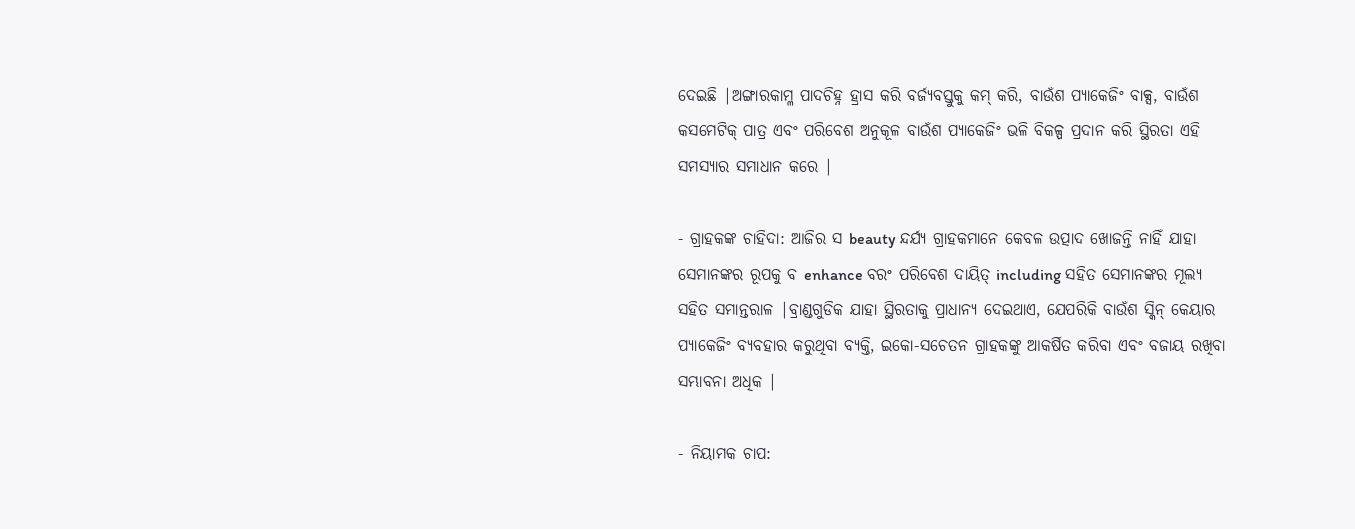ଦେଇଛି |ଅଙ୍ଗାରକାମ୍ଳ ପାଦଚିହ୍ନ ହ୍ରାସ କରି ବର୍ଜ୍ୟବସ୍ତୁକୁ କମ୍ କରି, ବାଉଁଶ ପ୍ୟାକେଜିଂ ବାକ୍ସ, ବାଉଁଶ କସମେଟିକ୍ ପାତ୍ର ଏବଂ ପରିବେଶ ଅନୁକୂଳ ବାଉଁଶ ପ୍ୟାକେଜିଂ ଭଳି ବିକଳ୍ପ ପ୍ରଦାନ କରି ସ୍ଥିରତା ଏହି ସମସ୍ୟାର ସମାଧାନ କରେ |

- ଗ୍ରାହକଙ୍କ ଚାହିଦା: ଆଜିର ସ beauty ନ୍ଦର୍ଯ୍ୟ ଗ୍ରାହକମାନେ କେବଳ ଉତ୍ପାଦ ଖୋଜନ୍ତି ନାହିଁ ଯାହା ସେମାନଙ୍କର ରୂପକୁ ବ enhance ବରଂ ପରିବେଶ ଦାୟିତ୍ including ସହିତ ସେମାନଙ୍କର ମୂଲ୍ୟ ସହିତ ସମାନ୍ତରାଳ |ବ୍ରାଣ୍ଡଗୁଡିକ ଯାହା ସ୍ଥିରତାକୁ ପ୍ରାଧାନ୍ୟ ଦେଇଥାଏ, ଯେପରିକି ବାଉଁଶ ସ୍କିନ୍ କେୟାର ପ୍ୟାକେଜିଂ ବ୍ୟବହାର କରୁଥିବା ବ୍ୟକ୍ତି, ଇକୋ-ସଚେତନ ଗ୍ରାହକଙ୍କୁ ଆକର୍ଷିତ କରିବା ଏବଂ ବଜାୟ ରଖିବା ସମ୍ଭାବନା ଅଧିକ |

- ନିୟାମକ ଚାପ: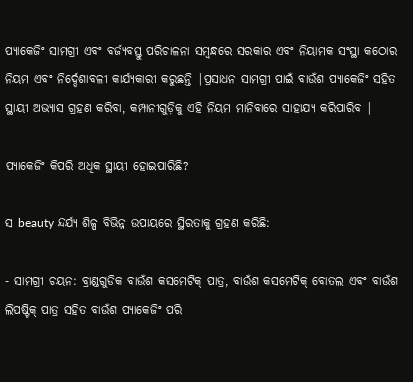ପ୍ୟାକେଜିଂ ସାମଗ୍ରୀ ଏବଂ ବର୍ଜ୍ୟବସ୍ତୁ ପରିଚାଳନା ସମ୍ବନ୍ଧରେ ସରକାର ଏବଂ ନିୟାମକ ସଂସ୍ଥା କଠୋର ନିୟମ ଏବଂ ନିର୍ଦ୍ଦେଶାବଳୀ କାର୍ଯ୍ୟକାରୀ କରୁଛନ୍ତି |ପ୍ରସାଧନ ସାମଗ୍ରୀ ପାଇଁ ବାଉଁଶ ପ୍ୟାକେଜିଂ ସହିତ ସ୍ଥାୟୀ ଅଭ୍ୟାସ ଗ୍ରହଣ କରିବା, କମ୍ପାନୀଗୁଡ଼ିକୁ ଏହି ନିୟମ ମାନିବାରେ ସାହାଯ୍ୟ କରିପାରିବ |

ପ୍ୟାକେଜିଂ କିପରି ଅଧିକ ସ୍ଥାୟୀ ହୋଇପାରିଛି?

ସ beauty ନ୍ଦର୍ଯ୍ୟ ଶିଳ୍ପ ବିଭିନ୍ନ ଉପାୟରେ ସ୍ଥିରତାକୁ ଗ୍ରହଣ କରିଛି:

- ସାମଗ୍ରୀ ଚୟନ: ବ୍ରାଣ୍ଡଗୁଡିକ ବାଉଁଶ କସମେଟିକ୍ ପାତ୍ର, ବାଉଁଶ କସମେଟିକ୍ ବୋତଲ ଏବଂ ବାଉଁଶ ଲିପଷ୍ଟିକ୍ ପାତ୍ର ସହିତ ବାଉଁଶ ପ୍ୟାକେଜିଂ ପରି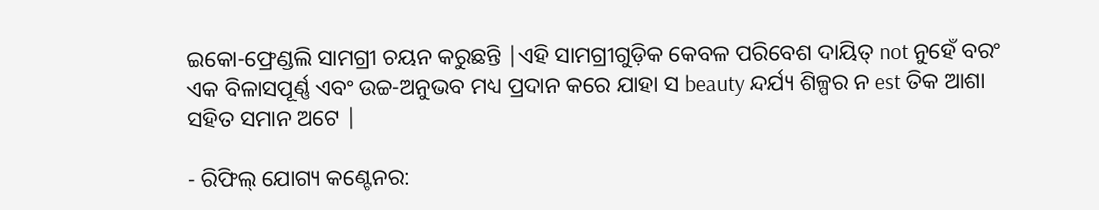ଇକୋ-ଫ୍ରେଣ୍ଡଲି ସାମଗ୍ରୀ ଚୟନ କରୁଛନ୍ତି |ଏହି ସାମଗ୍ରୀଗୁଡ଼ିକ କେବଳ ପରିବେଶ ଦାୟିତ୍ not ନୁହେଁ ବରଂ ଏକ ବିଳାସପୂର୍ଣ୍ଣ ଏବଂ ଉଚ୍ଚ-ଅନୁଭବ ମଧ୍ୟ ପ୍ରଦାନ କରେ ଯାହା ସ beauty ନ୍ଦର୍ଯ୍ୟ ଶିଳ୍ପର ନ est ତିକ ଆଶା ସହିତ ସମାନ ଅଟେ |

- ରିଫିଲ୍ ଯୋଗ୍ୟ କଣ୍ଟେନର: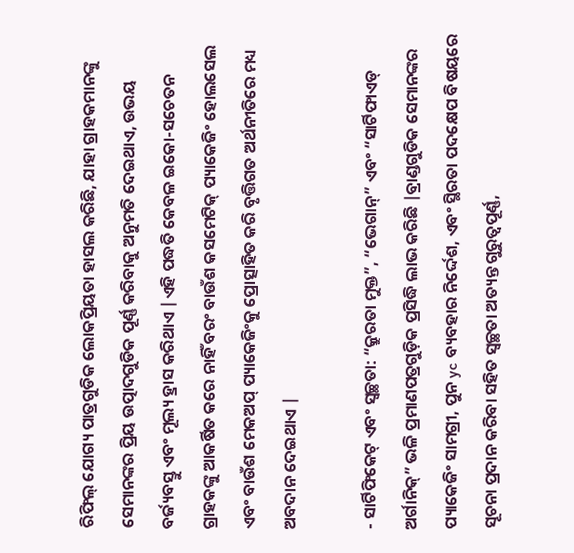ରିଫିଲ୍ ଯୋଗ୍ୟ ପାତ୍ରଗୁଡିକ ଲୋକପ୍ରିୟତା ହାସଲ କରିଛି, ଯାହା ଗ୍ରାହକମାନଙ୍କୁ ସେମାନଙ୍କର ପ୍ରିୟ ଉତ୍ପାଦଗୁଡିକ ପୂର୍ଣ୍ଣ କରିବାକୁ ଅନୁମତି ଦେଇଥାଏ, ଉଭୟ ବର୍ଜ୍ୟବସ୍ତୁ ଏବଂ ମୂଲ୍ୟ ହ୍ରାସ କରିଥାଏ |ଏହି ପଦ୍ଧତି କେବଳ ଇକୋ-ସଚେତନ ଗ୍ରାହକଙ୍କୁ ଆକର୍ଷିତ କରେ ନାହିଁ ବରଂ ବାଉଁଶ କସମେଟିକ୍ ପ୍ୟାକେଜିଂ ହୋଲସେଲ ଏବଂ ବାଉଁଶ ମେକଅପ୍ ପ୍ୟାକେଜିଂକୁ ପ୍ରୋତ୍ସାହିତ କରି ବୃତ୍ତିଗତ ଅର୍ଥନୀତିରେ ମଧ୍ୟ ଅବଦାନ ଦେଇଥାଏ |

- ସାର୍ଟିଫିକେଟ୍ ଏବଂ ସ୍ୱଚ୍ଛତା: “କ୍ରୁରତା ମୁକ୍ତ”, “ଭେଗାନ୍” ଏବଂ “ସାର୍ଟିଫାଏଡ୍ ଅର୍ଗାନିକ୍” ଭଳି ପ୍ରମାଣପତ୍ରଗୁଡ଼ିକ ପ୍ରସିଦ୍ଧି ଲାଭ କରିଛି |ବ୍ରାଣ୍ଡଗୁଡିକ ସେମାନଙ୍କର ପ୍ୟାକେଜିଂ ସାମଗ୍ରୀ, ପୁନ yc ବ୍ୟବହାର ନିର୍ଦ୍ଦେଶ, ଏବଂ ସ୍ଥିରତା ପଦକ୍ଷେପ ବିଷୟରେ ସୂଚନା ପ୍ରଦାନ କରିବା ସହିତ ସ୍ୱଚ୍ଛତା ଅତ୍ୟନ୍ତ ଗୁରୁତ୍ୱପୂର୍ଣ୍ଣ,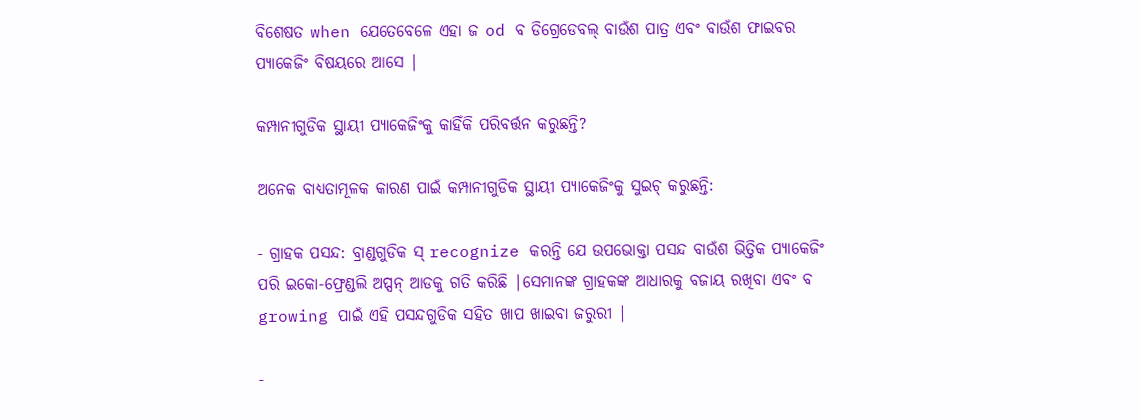ବିଶେଷତ when ଯେତେବେଳେ ଏହା ଜ od ବ ଡିଗ୍ରେଡେବଲ୍ ବାଉଁଶ ପାତ୍ର ଏବଂ ବାଉଁଶ ଫାଇବର ପ୍ୟାକେଜିଂ ବିଷୟରେ ଆସେ |

କମ୍ପାନୀଗୁଡିକ ସ୍ଥାୟୀ ପ୍ୟାକେଜିଂକୁ କାହିଁକି ପରିବର୍ତ୍ତନ କରୁଛନ୍ତି?

ଅନେକ ବାଧ୍ୟତାମୂଳକ କାରଣ ପାଇଁ କମ୍ପାନୀଗୁଡିକ ସ୍ଥାୟୀ ପ୍ୟାକେଜିଂକୁ ସୁଇଚ୍ କରୁଛନ୍ତି:

- ଗ୍ରାହକ ପସନ୍ଦ: ବ୍ରାଣ୍ଡଗୁଡିକ ସ୍ recognize କରନ୍ତି ଯେ ଉପଭୋକ୍ତା ପସନ୍ଦ ବାଉଁଶ ଭିତ୍ତିକ ପ୍ୟାକେଜିଂ ପରି ଇକୋ-ଫ୍ରେଣ୍ଡଲି ଅପ୍ସନ୍ ଆଡକୁ ଗତି କରିଛି |ସେମାନଙ୍କ ଗ୍ରାହକଙ୍କ ଆଧାରକୁ ବଜାୟ ରଖିବା ଏବଂ ବ growing ପାଇଁ ଏହି ପସନ୍ଦଗୁଡିକ ସହିତ ଖାପ ଖାଇବା ଜରୁରୀ |

-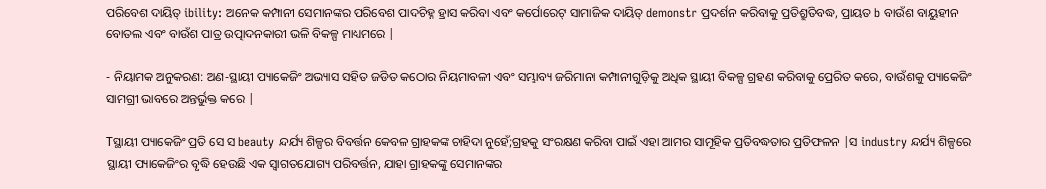ପରିବେଶ ଦାୟିତ୍ ibility: ଅନେକ କମ୍ପାନୀ ସେମାନଙ୍କର ପରିବେଶ ପାଦଚିହ୍ନ ହ୍ରାସ କରିବା ଏବଂ କର୍ପୋରେଟ୍ ସାମାଜିକ ଦାୟିତ୍ demonstr ପ୍ରଦର୍ଶନ କରିବାକୁ ପ୍ରତିଶ୍ରୁତିବଦ୍ଧ, ପ୍ରାୟତ b ବାଉଁଶ ବାୟୁହୀନ ବୋତଲ ଏବଂ ବାଉଁଶ ପାତ୍ର ଉତ୍ପାଦନକାରୀ ଭଳି ବିକଳ୍ପ ମାଧ୍ୟମରେ |

- ନିୟାମକ ଅନୁକରଣ: ଅଣ-ସ୍ଥାୟୀ ପ୍ୟାକେଜିଂ ଅଭ୍ୟାସ ସହିତ ଜଡିତ କଠୋର ନିୟମାବଳୀ ଏବଂ ସମ୍ଭାବ୍ୟ ଜରିମାନା କମ୍ପାନୀଗୁଡ଼ିକୁ ଅଧିକ ସ୍ଥାୟୀ ବିକଳ୍ପ ଗ୍ରହଣ କରିବାକୁ ପ୍ରେରିତ କରେ, ବାଉଁଶକୁ ପ୍ୟାକେଜିଂ ସାମଗ୍ରୀ ଭାବରେ ଅନ୍ତର୍ଭୁକ୍ତ କରେ |

Tସ୍ଥାୟୀ ପ୍ୟାକେଜିଂ ପ୍ରତି ସେ ସ beauty ନ୍ଦର୍ଯ୍ୟ ଶିଳ୍ପର ବିବର୍ତ୍ତନ କେବଳ ଗ୍ରାହକଙ୍କ ଚାହିଦା ନୁହେଁ;ଗ୍ରହକୁ ସଂରକ୍ଷଣ କରିବା ପାଇଁ ଏହା ଆମର ସାମୂହିକ ପ୍ରତିବଦ୍ଧତାର ପ୍ରତିଫଳନ |ସ industry ନ୍ଦର୍ଯ୍ୟ ଶିଳ୍ପରେ ସ୍ଥାୟୀ ପ୍ୟାକେଜିଂର ବୃଦ୍ଧି ହେଉଛି ଏକ ସ୍ୱାଗତଯୋଗ୍ୟ ପରିବର୍ତ୍ତନ, ଯାହା ଗ୍ରାହକଙ୍କୁ ସେମାନଙ୍କର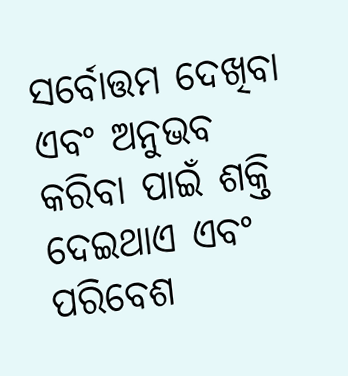ସର୍ବୋତ୍ତମ ଦେଖିବା ଏବଂ ଅନୁଭବ କରିବା ପାଇଁ ଶକ୍ତି ଦେଇଥାଏ ଏବଂ ପରିବେଶ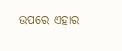ଉପରେ ଏହାର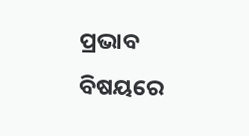ପ୍ରଭାବ ବିଷୟରେ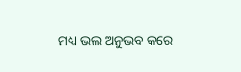ମଧ୍ୟ ଭଲ ଅନୁଭବ କରେ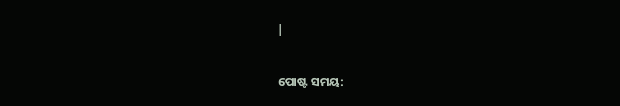|


ପୋଷ୍ଟ ସମୟ: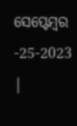ସେପ୍ଟେମ୍ବର -25-2023 |